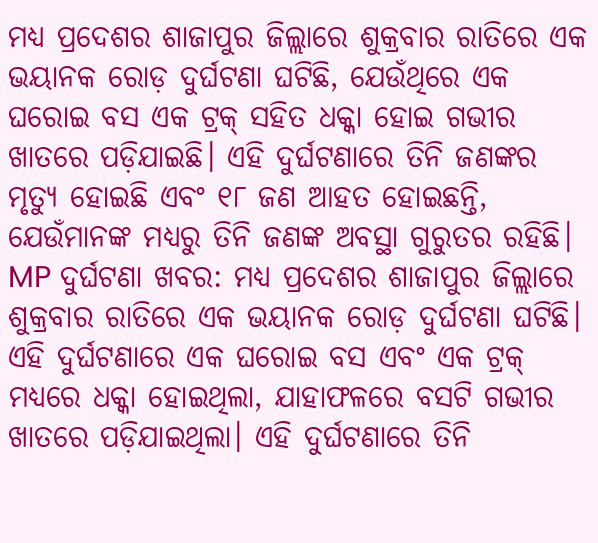ମଧ୍ୟ ପ୍ରଦେଶର ଶାଜାପୁର ଜିଲ୍ଲାରେ ଶୁକ୍ରବାର ରାତିରେ ଏକ ଭୟାନକ ରୋଡ଼ ଦୁର୍ଘଟଣା ଘଟିଛି, ଯେଉଁଥିରେ ଏକ ଘରୋଇ ବସ ଏକ ଟ୍ରକ୍ ସହିତ ଧକ୍କା ହୋଇ ଗଭୀର ଖାତରେ ପଡ଼ିଯାଇଛି। ଏହି ଦୁର୍ଘଟଣାରେ ତିନି ଜଣଙ୍କର ମୃତ୍ୟୁ ହୋଇଛି ଏବଂ ୧୮ ଜଣ ଆହତ ହୋଇଛନ୍ତି, ଯେଉଁମାନଙ୍କ ମଧ୍ୟରୁ ତିନି ଜଣଙ୍କ ଅବସ୍ଥା ଗୁରୁତର ରହିଛି।
MP ଦୁର୍ଘଟଣା ଖବର: ମଧ୍ୟ ପ୍ରଦେଶର ଶାଜାପୁର ଜିଲ୍ଲାରେ ଶୁକ୍ରବାର ରାତିରେ ଏକ ଭୟାନକ ରୋଡ଼ ଦୁର୍ଘଟଣା ଘଟିଛି। ଏହି ଦୁର୍ଘଟଣାରେ ଏକ ଘରୋଇ ବସ ଏବଂ ଏକ ଟ୍ରକ୍ ମଧ୍ୟରେ ଧକ୍କା ହୋଇଥିଲା, ଯାହାଫଳରେ ବସଟି ଗଭୀର ଖାତରେ ପଡ଼ିଯାଇଥିଲା। ଏହି ଦୁର୍ଘଟଣାରେ ତିନି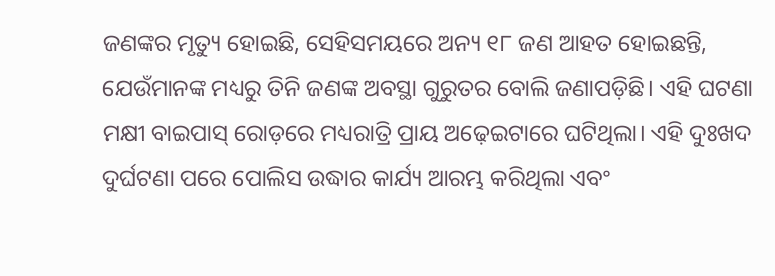ଜଣଙ୍କର ମୃତ୍ୟୁ ହୋଇଛି, ସେହିସମୟରେ ଅନ୍ୟ ୧୮ ଜଣ ଆହତ ହୋଇଛନ୍ତି, ଯେଉଁମାନଙ୍କ ମଧ୍ୟରୁ ତିନି ଜଣଙ୍କ ଅବସ୍ଥା ଗୁରୁତର ବୋଲି ଜଣାପଡ଼ିଛି। ଏହି ଘଟଣା ମକ୍ଷୀ ବାଇପାସ୍ ରୋଡ଼ରେ ମଧ୍ୟରାତ୍ରି ପ୍ରାୟ ଅଢ଼େଇଟାରେ ଘଟିଥିଲା। ଏହି ଦୁଃଖଦ ଦୁର୍ଘଟଣା ପରେ ପୋଲିସ ଉଦ୍ଧାର କାର୍ଯ୍ୟ ଆରମ୍ଭ କରିଥିଲା ଏବଂ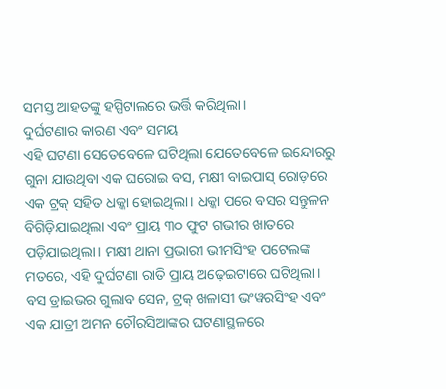ସମସ୍ତ ଆହତଙ୍କୁ ହସ୍ପିଟାଲରେ ଭର୍ତ୍ତି କରିଥିଲା।
ଦୁର୍ଘଟଣାର କାରଣ ଏବଂ ସମୟ
ଏହି ଘଟଣା ସେତେବେଳେ ଘଟିଥିଲା ଯେତେବେଳେ ଇନ୍ଦୋରରୁ ଗୁନା ଯାଉଥିବା ଏକ ଘରୋଇ ବସ, ମକ୍ଷୀ ବାଇପାସ୍ ରୋଡ଼ରେ ଏକ ଟ୍ରକ୍ ସହିତ ଧକ୍କା ହୋଇଥିଲା। ଧକ୍କା ପରେ ବସର ସନ୍ତୁଳନ ବିଗିଡ଼ିଯାଇଥିଲା ଏବଂ ପ୍ରାୟ ୩୦ ଫୁଟ ଗଭୀର ଖାତରେ ପଡ଼ିଯାଇଥିଲା। ମକ୍ଷୀ ଥାନା ପ୍ରଭାରୀ ଭୀମସିଂହ ପଟେଲଙ୍କ ମତରେ, ଏହି ଦୁର୍ଘଟଣା ରାତି ପ୍ରାୟ ଅଢ଼େଇଟାରେ ଘଟିଥିଲା। ବସ ଡ୍ରାଇଭର ଗୁଲାବ ସେନ, ଟ୍ରକ୍ ଖଳାସୀ ଭଂୱରସିଂହ ଏବଂ ଏକ ଯାତ୍ରୀ ଅମନ ଚୌରସିଆଙ୍କର ଘଟଣାସ୍ଥଳରେ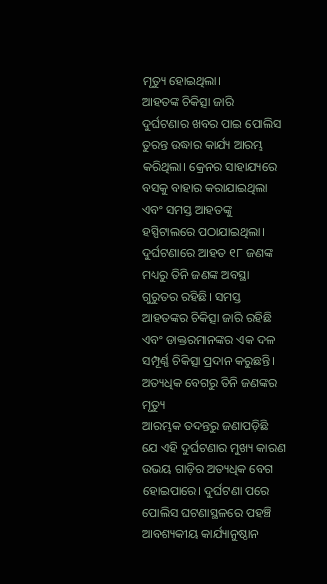ମୃତ୍ୟୁ ହୋଇଥିଲା।
ଆହତଙ୍କ ଚିକିତ୍ସା ଜାରି
ଦୁର୍ଘଟଣାର ଖବର ପାଇ ପୋଲିସ ତୁରନ୍ତ ଉଦ୍ଧାର କାର୍ଯ୍ୟ ଆରମ୍ଭ କରିଥିଲା। କ୍ରେନର ସାହାଯ୍ୟରେ ବସକୁ ବାହାର କରାଯାଇଥିଲା ଏବଂ ସମସ୍ତ ଆହତଙ୍କୁ ହସ୍ପିଟାଲରେ ପଠାଯାଇଥିଲା। ଦୁର୍ଘଟଣାରେ ଆହତ ୧୮ ଜଣଙ୍କ ମଧ୍ୟରୁ ତିନି ଜଣଙ୍କ ଅବସ୍ଥା ଗୁରୁତର ରହିଛି। ସମସ୍ତ ଆହତଙ୍କର ଚିକିତ୍ସା ଜାରି ରହିଛି ଏବଂ ଡାକ୍ତରମାନଙ୍କର ଏକ ଦଳ ସମ୍ପୂର୍ଣ୍ଣ ଚିକିତ୍ସା ପ୍ରଦାନ କରୁଛନ୍ତି।
ଅତ୍ୟଧିକ ବେଗରୁ ତିନି ଜଣଙ୍କର ମୃତ୍ୟୁ
ଆରମ୍ଭକ ତଦନ୍ତରୁ ଜଣାପଡ଼ିଛି ଯେ ଏହି ଦୁର୍ଘଟଣାର ମୁଖ୍ୟ କାରଣ ଉଭୟ ଗାଡ଼ିର ଅତ୍ୟଧିକ ବେଗ ହୋଇପାରେ। ଦୁର୍ଘଟଣା ପରେ ପୋଲିସ ଘଟଣାସ୍ଥଳରେ ପହଞ୍ଚି ଆବଶ୍ୟକୀୟ କାର୍ଯ୍ୟାନୁଷ୍ଠାନ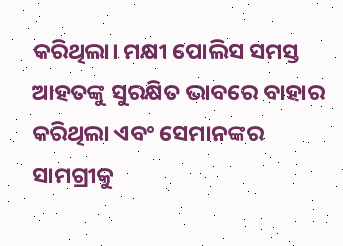କରିଥିଲା। ମକ୍ଷୀ ପୋଲିସ ସମସ୍ତ ଆହତଙ୍କୁ ସୁରକ୍ଷିତ ଭାବରେ ବାହାର କରିଥିଲା ଏବଂ ସେମାନଙ୍କର ସାମଗ୍ରୀକୁ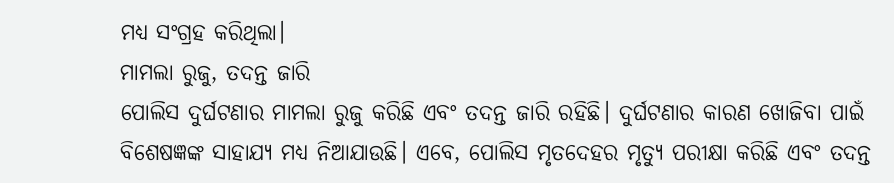ମଧ୍ୟ ସଂଗ୍ରହ କରିଥିଲା।
ମାମଲା ରୁଜୁ, ତଦନ୍ତ ଜାରି
ପୋଲିସ ଦୁର୍ଘଟଣାର ମାମଲା ରୁଜୁ କରିଛି ଏବଂ ତଦନ୍ତ ଜାରି ରହିଛି। ଦୁର୍ଘଟଣାର କାରଣ ଖୋଜିବା ପାଇଁ ବିଶେଷଜ୍ଞଙ୍କ ସାହାଯ୍ୟ ମଧ୍ୟ ନିଆଯାଉଛି। ଏବେ, ପୋଲିସ ମୃତଦେହର ମୃତ୍ୟୁ ପରୀକ୍ଷା କରିଛି ଏବଂ ତଦନ୍ତ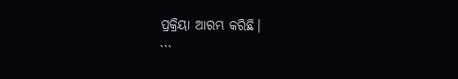ପ୍ରକ୍ରିୟା ଆରମ୍ଭ କରିଛି।
```